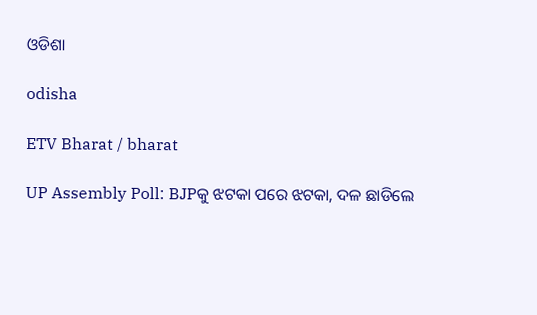ଓଡିଶା

odisha

ETV Bharat / bharat

UP Assembly Poll: BJPକୁ ଝଟକା ପରେ ଝଟକା, ଦଳ ଛାଡିଲେ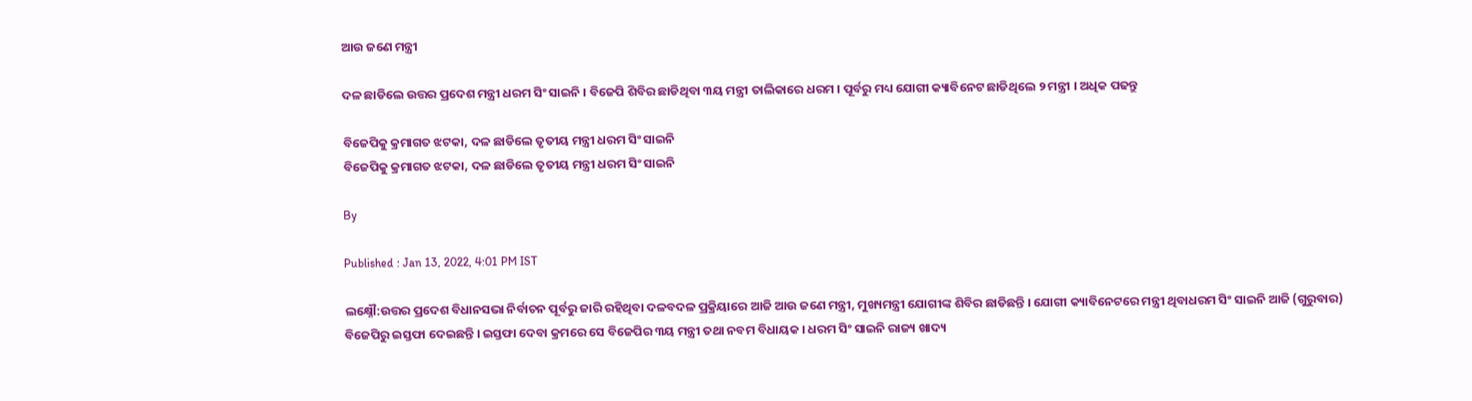ଆଉ ଜଣେ ମନ୍ତ୍ରୀ

ଦଳ ଛାଡିଲେ ଉତ୍ତର ପ୍ରଦେଶ ମନ୍ତ୍ରୀ ଧରମ ସିଂ ସାଇନି । ବିଜେପି ଶିବିର ଛାଡିଥିବା ୩ୟ ମନ୍ତ୍ରୀ ତାଲିକାରେ ଧରମ । ପୂର୍ବରୁ ମଧ୍ୟ ଯୋଗୀ କ୍ୟାବିନେଟ ଛାଡିଥିଲେ ୨ ମନ୍ତ୍ରୀ । ଅଧିକ ପଢନ୍ତୁ

ବିଜେପିକୁ କ୍ରମାଗତ ଝଟକା, ଦଳ ଛାଡିଲେ ତୃତୀୟ ମନ୍ତ୍ରୀ ଧରମ ସିଂ ସାଇନି
ବିଜେପିକୁ କ୍ରମାଗତ ଝଟକା, ଦଳ ଛାଡିଲେ ତୃତୀୟ ମନ୍ତ୍ରୀ ଧରମ ସିଂ ସାଇନି

By

Published : Jan 13, 2022, 4:01 PM IST

ଲକ୍ଷ୍ନୌ:ଉତ୍ତର ପ୍ରଦେଶ ବିଧାନସଭା ନିର୍ବାଚନ ପୂର୍ବରୁ ଜାରି ରହିଥିବା ଦଳବଦଳ ପ୍ରକ୍ରିୟାରେ ଆଜି ଆଉ ଜଣେ ମନ୍ତ୍ରୀ, ମୁଖ୍ୟମନ୍ତ୍ରୀ ଯୋଗୀଙ୍କ ଶିବିର ଛାଡିଛନ୍ତି । ଯୋଗୀ କ୍ୟାବିନେଟରେ ମନ୍ତ୍ରୀ ଥିବାଧରମ ସିଂ ସାଇନି ଆଜି (ଗୁରୁବାର) ବିଜେପିରୁ ଇସ୍ତଫା ଦେଇଛନ୍ତି । ଇସ୍ତଫା ଦେବା କ୍ରମରେ ସେ ବିଜେପିର ୩ୟ ମନ୍ତ୍ରୀ ତଥା ନବମ ବିଧାୟକ । ଧରମ ସିଂ ସାଇନି ରାଜ୍ୟ ଖାଦ୍ୟ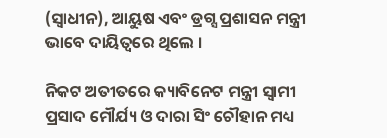(ସ୍ବାଧୀନ), ଆୟୁଷ ଏବଂ ଡ୍ରଗ୍ସ ପ୍ରଶାସନ ମନ୍ତ୍ରୀ ଭାବେ ଦାୟିତ୍ବରେ ଥିଲେ ।

ନିକଟ ଅତୀତରେ କ୍ୟାବିନେଟ ମନ୍ତ୍ରୀ ସ୍ବାମୀ ପ୍ରସାଦ ମୌର୍ଯ୍ୟ ଓ ଦାରା ସିଂ ଚୌହାନ ମଧ୍ୟ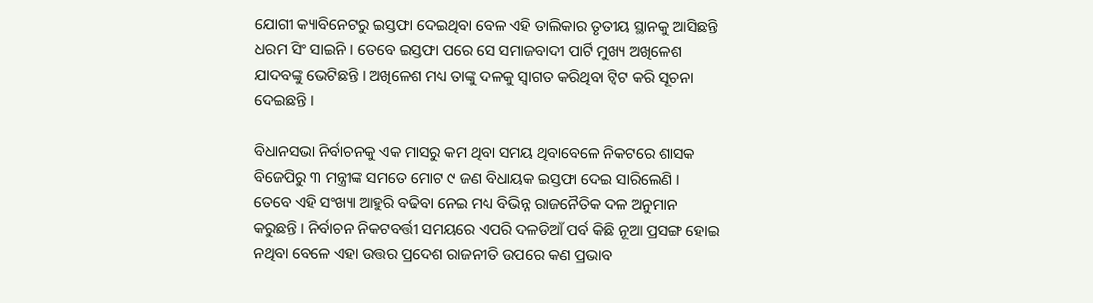ଯୋଗୀ କ୍ୟାବିନେଟରୁ ଇସ୍ତଫା ଦେଇଥିବା ବେଳ ଏହି ତାଲିକାର ତୃତୀୟ ସ୍ଥାନକୁ ଆସିଛନ୍ତି ଧରମ ସିଂ ସାଇନି । ତେବେ ଇସ୍ତଫା ପରେ ସେ ସମାଜବାଦୀ ପାର୍ଟି ମୁଖ୍ୟ ଅଖିଳେଶ ଯାଦବଙ୍କୁ ଭେଟିଛନ୍ତି । ଅଖିଳେଶ ମଧ୍ୟ ତାଙ୍କୁ ଦଳକୁ ସ୍ବାଗତ କରିଥିବା ଟ୍ବିଟ କରି ସୂଚନା ଦେଇଛନ୍ତି ।

ବିଧାନସଭା ନିର୍ବାଚନକୁ ଏକ ମାସରୁ କମ ଥିବା ସମୟ ଥିବାବେଳେ ନିକଟରେ ଶାସକ ବିଜେପିରୁ ୩ ମନ୍ତ୍ରୀଙ୍କ ସମତେ ମୋଟ ୯ ଜଣ ବିଧାୟକ ଇସ୍ତଫା ଦେଇ ସାରିଲେଣି । ତେବେ ଏହି ସଂଖ୍ୟା ଆହୁରି ବଢିବା ନେଇ ମଧ୍ୟ ବିଭିନ୍ନ ରାଜନୈତିକ ଦଳ ଅନୁମାନ କରୁଛନ୍ତି । ନିର୍ବାଚନ ନିକଟବର୍ତ୍ତୀ ସମୟରେ ଏପରି ଦଳଡିଆଁ ପର୍ବ କିଛି ନୂଆ ପ୍ରସଙ୍ଗ ହୋଇ ନଥିବା ବେଳେ ଏହା ଉତ୍ତର ପ୍ରଦେଶ ରାଜନୀତି ଉପରେ କଣ ପ୍ରଭାବ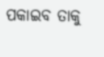ପକାଇବ ତାକୁ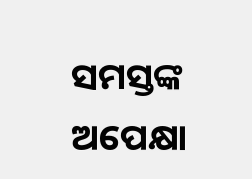ସମସ୍ତଙ୍କ ଅପେକ୍ଷା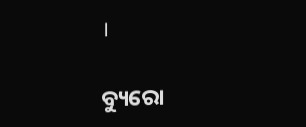।

ବ୍ୟୁରୋ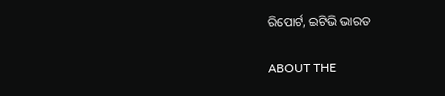ରିପୋର୍ଟ, ଇଟିଭି ଭାରତ

ABOUT THE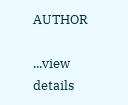AUTHOR

...view details